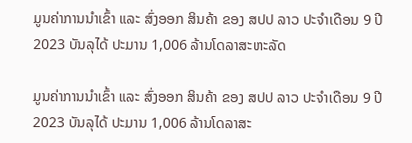ມູນຄ່າການນໍາເຂົ້າ ແລະ ສົ່ງອອກ ສິນຄ້າ ຂອງ ສປປ ລາວ ປະຈໍາເດືອນ 9 ປີ 2023 ບັນລຸໄດ້ ປະມານ 1,006 ລ້ານໂດລາສະຫະລັດ

ມູນຄ່າການນໍາເຂົ້າ ແລະ ສົ່ງອອກ ສິນຄ້າ ຂອງ ສປປ ລາວ ປະຈໍາເດືອນ 9 ປີ 2023 ບັນລຸໄດ້ ປະມານ 1,006 ລ້ານໂດລາສະ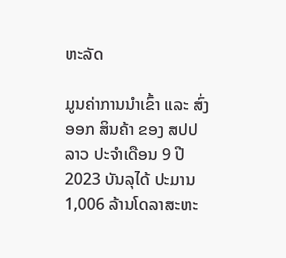ຫະລັດ

ມູນຄ່າການນໍາເຂົ້າ ແລະ ສົ່ງອອກ ສິນຄ້າ ຂອງ ສປປ ລາວ ປະຈໍາເດືອນ 9 ປີ 2023 ບັນລຸໄດ້ ປະມານ 1,006 ລ້ານໂດລາສະຫະ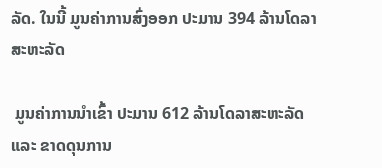ລັດ. ໃນນີ້ ມູນຄ່າການສົ່ງອອກ ປະມານ 394 ລ້ານໂດລາສະຫະລັດ

 ມູນຄ່າການນໍາເຂົ້າ ປະມານ 612 ລ້ານໂດລາສະຫະລັດ ແລະ ຂາດດຸນການ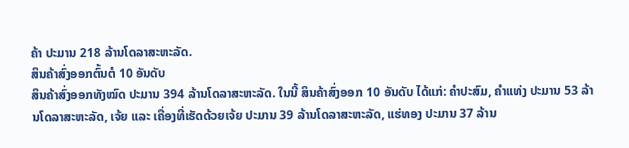ຄ້າ ປະມານ 218 ລ້ານໂດລາສະຫະລັດ.
ສິນຄ້າສົ່ງອອກຕົ້ນຕໍ 10 ອັນດັບ
ສິນຄ້າສົ່ງອອກທັງໝົດ ປະມານ 394 ລ້ານໂດລາສະຫະລັດ. ໃນນີ້ ສິນຄ້າສົ່ງອອກ 10 ອັນດັບ ໄດ້ແກ່: ຄໍາປະສົມ, ຄຳແທ່ງ ປະມານ 53 ລ້ານໂດລາສະຫະລັດ, ເຈ້ຍ ແລະ ເຄື່ອງທີ່ເຮັດດ້ວຍເຈ້ຍ ປະມານ 39 ລ້ານໂດລາສະຫະລັດ, ແຮ່ທອງ ປະມານ 37 ລ້ານ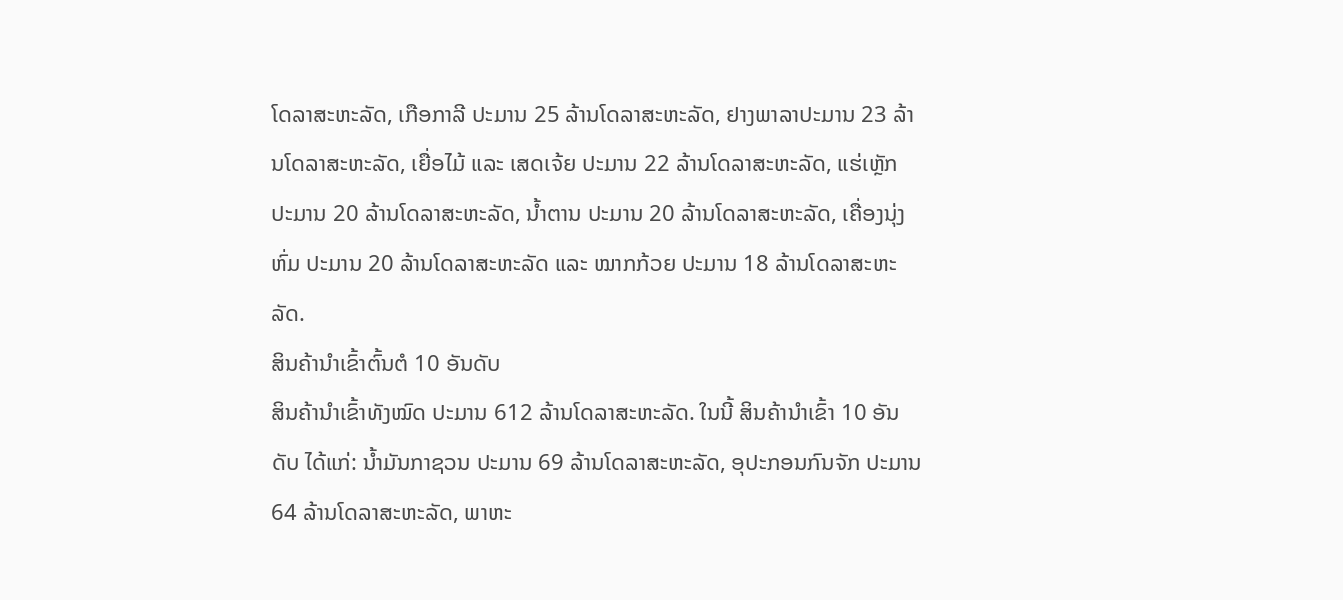ໂດລາສະຫະລັດ, ເກືອກາລີ ປະມານ 25 ລ້ານໂດລາສະຫະລັດ, ຢາງພາລາປະມານ 23 ລ້ານໂດລາສະຫະລັດ, ເຍື່ອໄມ້ ແລະ ເສດເຈ້ຍ ປະມານ 22 ລ້ານໂດລາສະຫະລັດ, ແຮ່ເຫຼັກ ປະມານ 20 ລ້ານໂດລາສະຫະລັດ, ນໍ້າຕານ ປະມານ 20 ລ້ານໂດລາສະຫະລັດ, ເຄື່ອງນຸ່ງຫົ່ມ ປະມານ 20 ລ້ານໂດລາສະຫະລັດ ແລະ ໝາກກ້ວຍ ປະມານ 18 ລ້ານໂດລາສະຫະລັດ.
ສິນຄ້ານໍາເຂົ້າຕົ້ນຕໍ 10 ອັນດັບ
ສິນຄ້ານຳເຂົ້າທັງໝົດ ປະມານ 612 ລ້ານໂດລາສະຫະລັດ. ໃນນີ້ ສິນຄ້ານໍາເຂົ້າ 10 ອັນດັບ ໄດ້ແກ່: ນ້ຳມັນກາຊວນ ປະມານ 69 ລ້ານໂດລາສະຫະລັດ, ອຸປະກອນກົນຈັກ ປະມານ 64 ລ້ານໂດລາສະຫະລັດ, ພາຫະ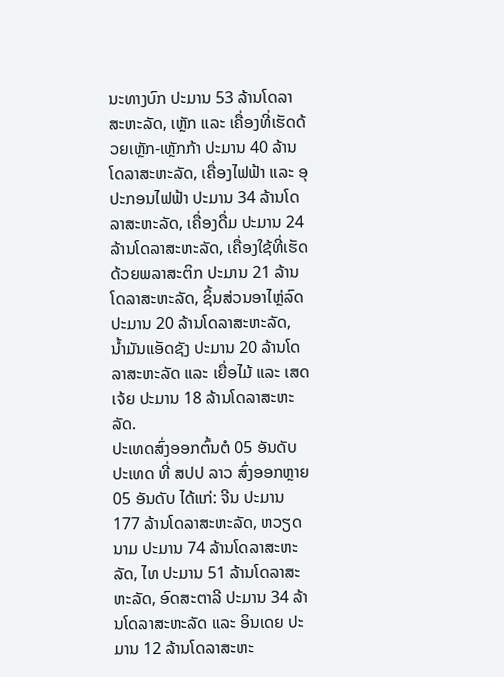ນະທາງບົກ ປະມານ 53 ລ້ານໂດລາສະຫະລັດ, ເຫຼັກ ແລະ ເຄື່ອງທີ່ເຮັດດ້ວຍເຫຼັກ-ເຫຼັກກ້າ ປະມານ 40 ລ້ານໂດລາສະຫະລັດ, ເຄື່ອງໄຟຟ້າ ແລະ ອຸປະກອນໄຟຟ້າ ປະມານ 34 ລ້ານໂດລາສະຫະລັດ, ເຄື່ອງດື່ມ ປະມານ 24 ລ້ານໂດລາສະຫະລັດ, ເຄື່ອງໃຊ້ທີ່ເຮັດດ້ວຍພລາສະຕິກ ປະມານ 21 ລ້ານໂດລາສະຫະລັດ, ຊິ້ນສ່ວນອາໄຫຼ່ລົດ ປະມານ 20 ລ້ານໂດລາສະຫະລັດ, ນໍ້າມັນແອັດຊັງ ປະມານ 20 ລ້ານໂດລາສະຫະລັດ ແລະ ເຍື່ອໄມ້ ແລະ ເສດເຈ້ຍ ປະມານ 18 ລ້ານໂດລາສະຫະລັດ.
ປະເທດສົ່ງອອກຕົ້ນຕໍ 05 ອັນດັບ
ປະເທດ ທີ່ ສປປ ລາວ ສົ່ງອອກຫຼາຍ 05 ອັນດັບ ໄດ້ແກ່: ຈີນ ປະມານ 177 ລ້ານໂດລາສະຫະລັດ, ຫວຽດນາມ ປະມານ 74 ລ້ານໂດລາສະຫະລັດ, ໄທ ປະມານ 51 ລ້ານໂດລາສະຫະລັດ, ອົດສະຕາລີ ປະມານ 34 ລ້ານໂດລາສະຫະລັດ ແລະ ອິນເດຍ ປະມານ 12 ລ້ານໂດລາສະຫະ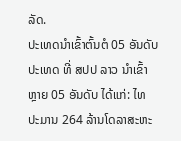ລັດ.
ປະເທດນໍາເຂົ້າຕົ້ນຕໍ 05 ອັນດັບ
ປະເທດ ທີ່ ສປປ ລາວ ນໍາເຂົ້າຫຼາຍ 05 ອັນດັບ ໄດ້ແກ່: ໄທ ປະມານ 264 ລ້ານໂດລາສະຫະ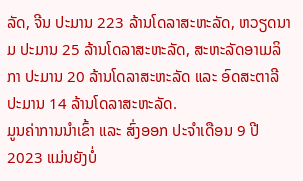ລັດ, ຈີນ ປະມານ 223 ລ້ານໂດລາສະຫະລັດ, ຫວຽດນາມ ປະມານ 25 ລ້ານໂດລາສະຫະລັດ, ສະຫະລັດອາເມລິກາ ປະມານ 20 ລ້ານໂດລາສະຫະລັດ ແລະ ອົດສະຕາລີ ປະມານ 14 ລ້ານໂດລາສະຫະລັດ.
ມູນຄ່າການນໍາເຂົ້າ ແລະ ສົ່ງອອກ ປະຈໍາເດືອນ 9 ປີ 2023 ແມ່ນຍັງບໍ່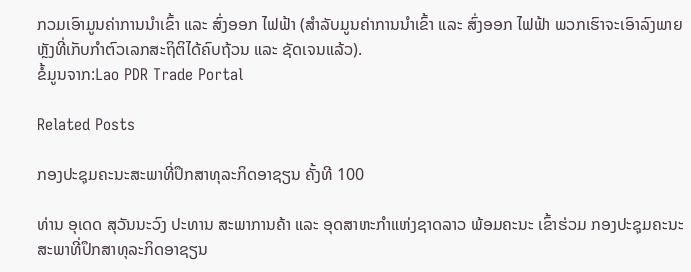ກວມເອົາມູນຄ່າການນຳເຂົ້າ ແລະ ສົ່ງອອກ ໄຟຟ້າ (ສໍາລັບມູນຄ່າການນຳເຂົ້າ ແລະ ສົ່ງອອກ ໄຟຟ້າ ພວກເຮົາຈະເອົາລົງພາຍຫຼັງທີ່ເກັບກໍາຕົວເລກສະຖິຕິໄດ້ຄົບຖ້ວນ ແລະ ຊັດເຈນແລ້ວ).
ຂໍ້ມູນຈາກ:Lao PDR Trade Portal

Related Posts

ກອງປະຊຸມຄະນະສະພາທີ່ປຶກສາທຸລະກິດອາຊຽນ ຄັ້ງທີ 100

ທ່ານ ອຸເດດ ສຸວັນນະວົງ ປະທານ ສະພາການຄ້າ ແລະ ອຸດສາຫະກຳແຫ່ງຊາດລາວ ພ້ອມຄະນະ ເຂົ້າຮ່ວມ ກອງປະຊຸມຄະນະສະພາທີ່ປຶກສາທຸລະກິດອາຊຽນ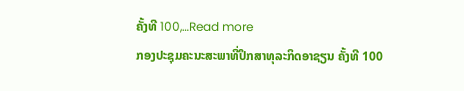ຄັ້ງທີ 100,…Read more
ກອງປະຊຸມຄະນະສະພາທີ່ປຶກສາທຸລະກິດອາຊຽນ ຄັ້ງທີ 100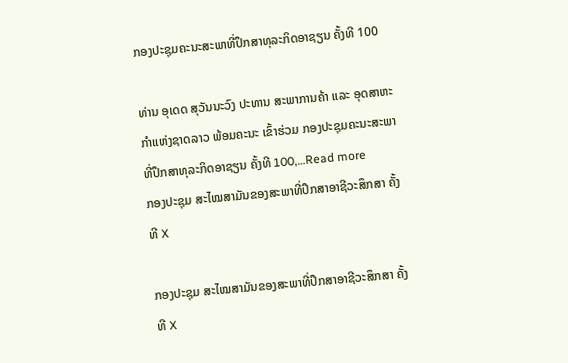ກອງປະຊຸມຄະນະສະພາທີ່ປຶກສາທຸລະກິດອາຊຽນ ຄັ້ງທີ 100

ທ່ານ ອຸເດດ ສຸວັນນະວົງ ປະທານ ສະພາການຄ້າ ແລະ ອຸດສາຫະກຳແຫ່ງຊາດລາວ ພ້ອມຄະນະ ເຂົ້າຮ່ວມ ກອງປະຊຸມຄະນະສະພາທີ່ປຶກສາທຸລະກິດອາຊຽນ ຄັ້ງທີ 100,…Read more
ກອງປະຊຸມ ສະໄໝສາມັນຂອງສະພາທີ່ປຶກສາອາຊີວະສຶກສາ ຄັ້ງທີ X

ກອງປະຊຸມ ສະໄໝສາມັນຂອງສະພາທີ່ປຶກສາອາຊີວະສຶກສາ ຄັ້ງທີ X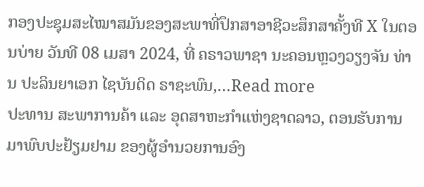ກອງປະຊຸມສະໄໝາສມັນຂອງສະພາທີ່ປຶກສາອາຊີວະສຶກສາຄັ້ງທີ X ໃນຕອນບ່າຍ ວັນທີ 08 ເມສາ 2024, ທີ່ ຄຣາວພາຊາ ນະຄອນຫຼວງວຽງຈັນ ທ່ານ ປະລິນຍາເອກ ໄຊບັນດິດ ຣາຊະພົນ,…Read more
ປະທານ ສະພາການຄ້າ ແລະ ອຸດສາຫະກຳແຫ່ງຊາດລາວ, ຕອນຮັບການມາພົບປະຢ້ຽມຢາມ ຂອງຜູ້ອຳນວຍການອົງ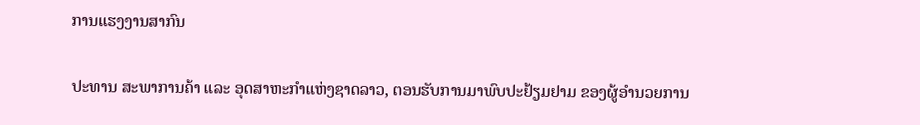ການແຮງງານສາກົນ

ປະທານ ສະພາການຄ້າ ແລະ ອຸດສາຫະກຳແຫ່ງຊາດລາວ, ຕອນຮັບການມາພົບປະຢ້ຽມຢາມ ຂອງຜູ້ອຳນວຍການ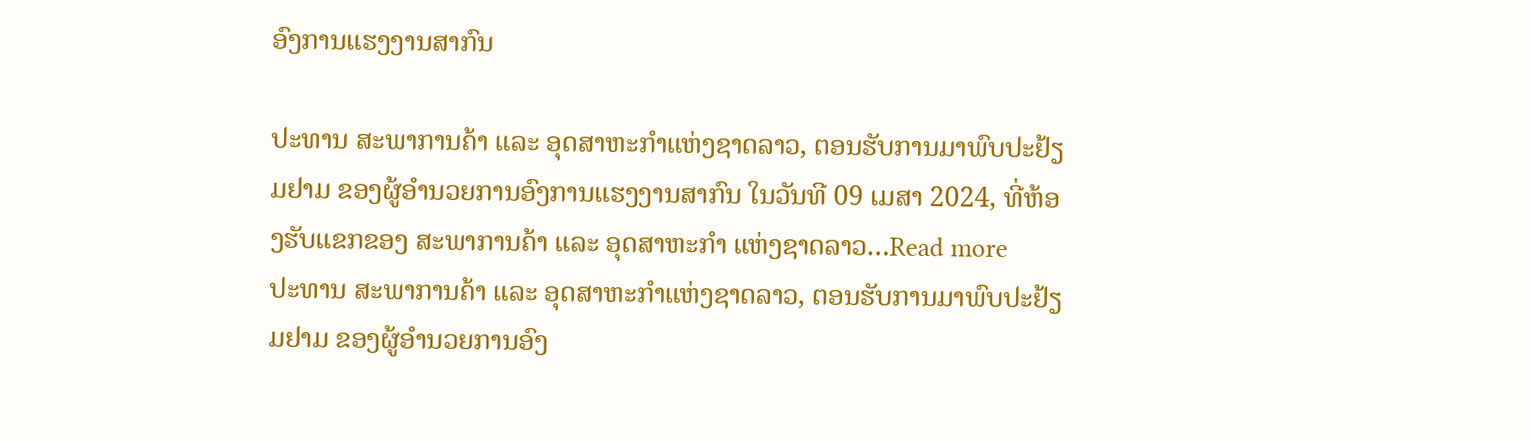ອົງການແຮງງານສາກົນ

ປະທານ ສະພາການຄ້າ ແລະ ອຸດສາຫະກຳແຫ່ງຊາດລາວ, ຕອນຮັບການມາພົບປະຢ້ຽມຢາມ ຂອງຜູ້ອຳນວຍການອົງການແຮງງານສາກົນ ໃນວັນທີ 09 ເມສາ 2024, ທີ່ຫ້ອງຮັບແຂກຂອງ ສະພາການຄ້າ ແລະ ອຸດສາຫະກຳ ແຫ່ງຊາດລາວ…Read more
ປະທານ ສະພາການຄ້າ ແລະ ອຸດສາຫະກຳແຫ່ງຊາດລາວ, ຕອນຮັບການມາພົບປະຢ້ຽມຢາມ ຂອງຜູ້ອຳນວຍການອົງ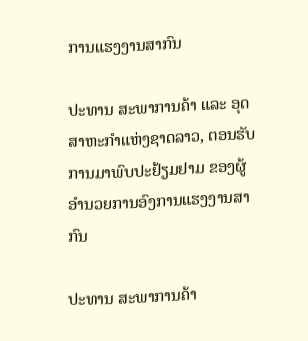ການແຮງງານສາກົນ

ປະທານ ສະພາການຄ້າ ແລະ ອຸດສາຫະກຳແຫ່ງຊາດລາວ, ຕອນຮັບການມາພົບປະຢ້ຽມຢາມ ຂອງຜູ້ອຳນວຍການອົງການແຮງງານສາກົນ

ປະທານ ສະພາການຄ້າ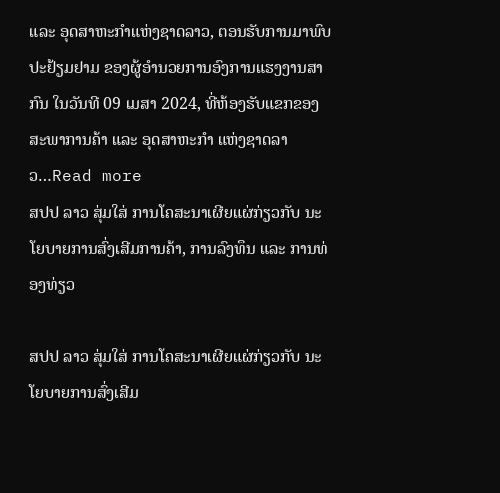ແລະ ອຸດສາຫະກຳແຫ່ງຊາດລາວ, ຕອນຮັບການມາພົບປະຢ້ຽມຢາມ ຂອງຜູ້ອຳນວຍການອົງການແຮງງານສາກົນ ໃນວັນທີ 09 ເມສາ 2024, ທີ່ຫ້ອງຮັບແຂກຂອງ ສະພາການຄ້າ ແລະ ອຸດສາຫະກຳ ແຫ່ງຊາດລາວ…Read more
ສປປ ລາວ ສຸ່ມໃສ່ ການໂຄສະນາເຜີຍແຜ່ກ່ຽວກັບ ນະໂຍບາຍການສົ່ງເສີມການຄ້າ, ການລົງທຶນ ແລະ ການທ່ອງທ່ຽວ

ສປປ ລາວ ສຸ່ມໃສ່ ການໂຄສະນາເຜີຍແຜ່ກ່ຽວກັບ ນະໂຍບາຍການສົ່ງເສີມ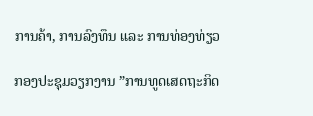ການຄ້າ, ການລົງທຶນ ແລະ ການທ່ອງທ່ຽວ

ກອງປະຊຸມວຽກງານ ”ການທູດເສດຖະກິດ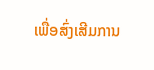ເພື່ອສົ່ງເສີມການ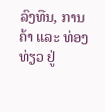ລົງທືນ, ການຄ້າ ແລະ ທ່ອງທ່ຽວ ຢູ່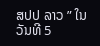ສປປ ລາວ ” ໃນວັນທີ 5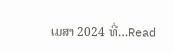ເມສາ 2024 ທີ່…Read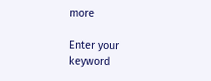more

Enter your keyword